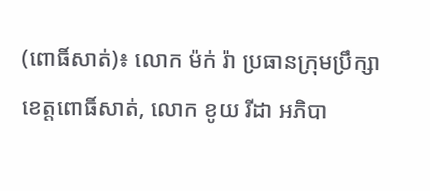(ពោធិ៍សាត់)៖ លោក ម៉ក់ រ៉ា ប្រធានក្រុមប្រឹក្សាខេត្តពោធិ៍សាត់, លោក ខូយ រីដា អភិបា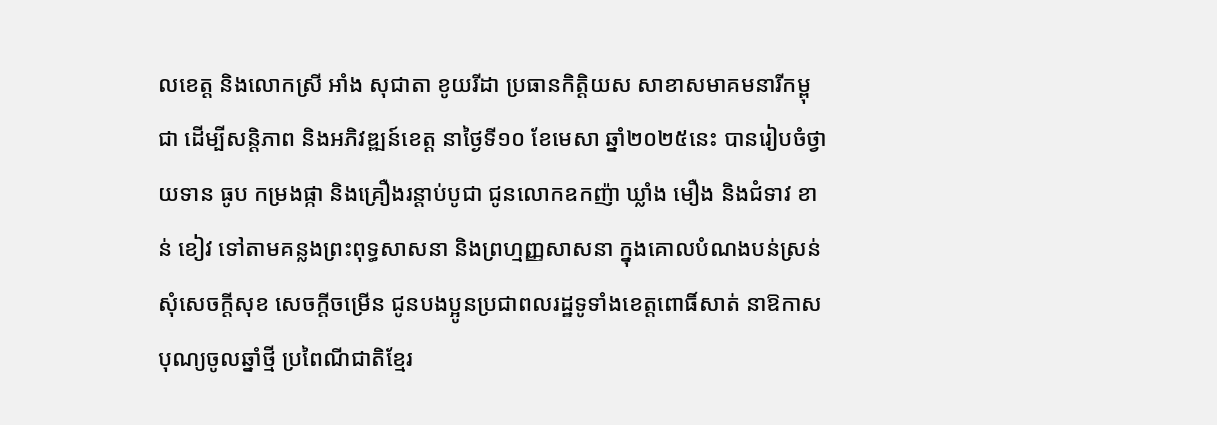លខេត្ត និងលោកស្រី អាំង សុជាតា ខូយរីដា ប្រធានកិត្តិយស សាខាសមាគមនារីកម្ពុជា ដើម្បីសន្តិភាព និងអភិវឌ្ឍន៍ខេត្ត នាថ្ងៃទី១០ ខែមេសា ឆ្នាំ២០២៥នេះ បានរៀបចំថ្វាយទាន ធូប កម្រងផ្កា និងគ្រឿងរន្តាប់បូជា ជូនលោកឧកញ៉ា ឃ្លាំង មឿង និងជំទាវ ខាន់ ខៀវ ទៅតាមគន្លងព្រះពុទ្ធសាសនា និងព្រហ្មញ្ញសាសនា ក្នុងគោលបំណងបន់ស្រន់សុំសេចក្តីសុខ សេចក្តីចម្រើន ជូនបងប្អូនប្រជាពលរដ្ឋទូទាំងខេត្តពោធិ៍សាត់ នាឱកាសបុណ្យចូលឆ្នាំថ្មី ប្រពៃណីជាតិខ្មែរ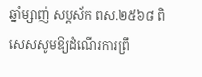ឆ្នាំម្សាញ់ សប្តស័ក ពស.២៥៦៨ ពិសេសសូមឱ្យដំណើរការព្រឹ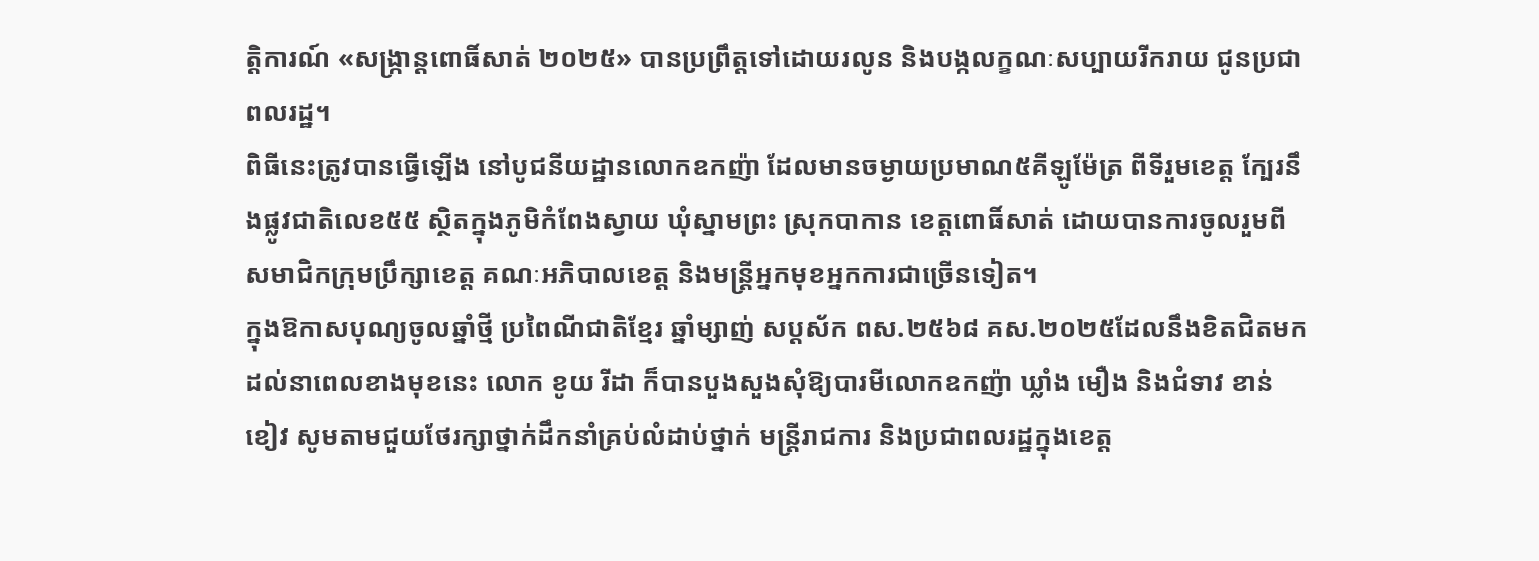ត្តិការណ៍ «សង្ក្រាន្តពោធិ៍សាត់ ២០២៥» បានប្រព្រឹត្តទៅដោយរលូន និងបង្កលក្ខណៈសប្បាយរីករាយ ជូនប្រជាពលរដ្ឋ។
ពិធីនេះត្រូវបានធ្វើឡើង នៅបូជនីយដ្ឋានលោកឧកញ៉ា ដែលមានចម្ងាយប្រមាណ៥គីឡូម៉ែត្រ ពីទីរួមខេត្ត ក្បែរនឹងផ្លូវជាតិលេខ៥៥ ស្ថិតក្នុងភូមិកំពែងស្វាយ ឃុំស្នាមព្រះ ស្រុកបាកាន ខេត្តពោធិ៍សាត់ ដោយបានការចូលរួមពី សមាជិកក្រុមប្រឹក្សាខេត្ត គណៈអភិបាលខេត្ត និងមន្ត្រីអ្នកមុខអ្នកការជាច្រើនទៀត។
ក្នុងឱកាសបុណ្យចូលឆ្នាំថ្មី ប្រពៃណីជាតិខ្មែរ ឆ្នាំម្សាញ់ សប្តស័ក ពស.២៥៦៨ គស.២០២៥ដែលនឹងខិតជិតមកដល់នាពេលខាងមុខនេះ លោក ខូយ រីដា ក៏បានបួងសួងសុំឱ្យបារមីលោកឧកញ៉ា ឃ្លាំង មឿង និងជំទាវ ខាន់ ខៀវ សូមតាមជួយថែរក្សាថ្នាក់ដឹកនាំគ្រប់លំដាប់ថ្នាក់ មន្ត្រីរាជការ និងប្រជាពលរដ្ឋក្នុងខេត្ត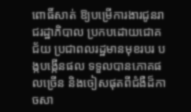ពោធិ៍សាត់ ឱ្យបម្រើការងារជូនរាជរដ្ឋាភិបាល ប្រកបដោយជោគជ័យ ប្រជាពលរដ្ឋមានមុខរបរ បង្កបង្កើនផល ទទួលបានភោគផលច្រើន និងចៀសផុតពីជំងឺដ៏កាចសា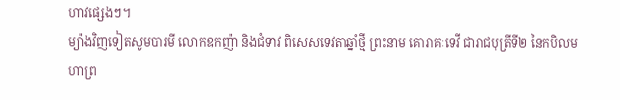ហាវផ្សេងៗ។
ម្យ៉ាងវិញទៀតសូមបារមី លោកឧកញ៉ា និងជំទាវ ពិសេសទេវតាឆ្នាំថ្មី ព្រះនាម គោរាគៈទេវី ជារាជបុត្រីទី២ នៃកបិលមហាព្រ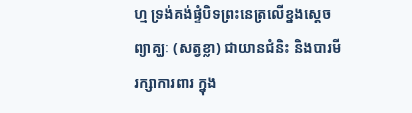ហ្ម ទ្រង់គង់ផ្ទំបិទព្រះនេត្រលើខ្នងសេ្តចព្យាគ្ឃៈ (សត្វខ្លា) ជាយានជំនិះ និងបារមីរក្សាការពារ ក្នុង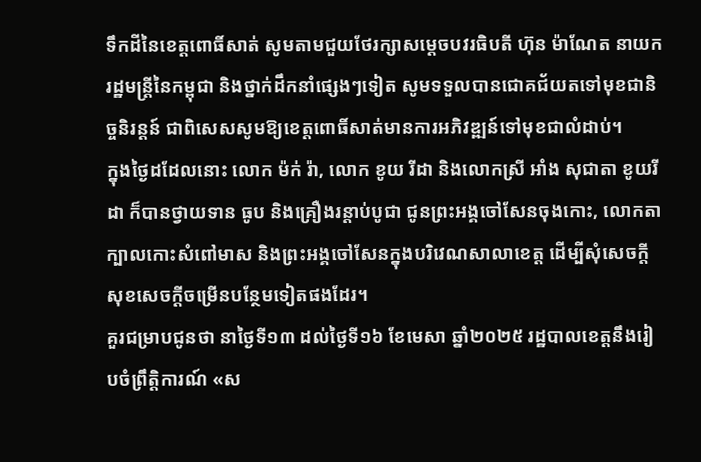ទឹកដីនៃខេត្តពោធិ៍សាត់ សូមតាមជួយថែរក្សាសម្ដេចបវរធិបតី ហ៊ុន ម៉ាណែត នាយករដ្ឋមន្ត្រីនៃកម្ពុជា និងថ្នាក់ដឹកនាំផ្សេងៗទៀត សូមទទួលបានជោគជ័យតទៅមុខជានិច្ចនិរន្តន៍ ជាពិសេសសូមឱ្យខេត្តពោធិ៍សាត់មានការអភិវឌ្ឍន៍ទៅមុខជាលំដាប់។
ក្នុងថ្ងៃដដែលនោះ លោក ម៉ក់ រ៉ា, លោក ខូយ រីដា និងលោកស្រី អាំង សុជាតា ខូយរីដា ក៏បានថ្វាយទាន ធូប និងគ្រឿងរន្តាប់បូជា ជូនព្រះអង្គចៅសែនចុងកោះ, លោកតាក្បាលកោះសំពៅមាស និងព្រះអង្គចៅសែនក្នុងបរិវេណសាលាខេត្ត ដើម្បីសុំសេចក្ដីសុខសេចក្ដីចម្រើនបន្ថែមទៀតផងដែរ។
គួរជម្រាបជូនថា នាថ្ងៃទី១៣ ដល់ថ្ងៃទី១៦ ខែមេសា ឆ្នាំ២០២៥ រដ្ឋបាលខេត្តនឹងរៀបចំព្រឹត្តិការណ៍ «ស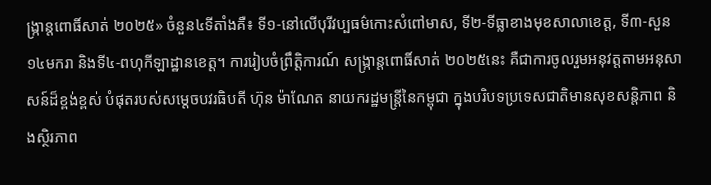ង្ក្រាន្តពោធិ៍សាត់ ២០២៥» ចំនួន៤ទីតាំងគឺ៖ ទី១-នៅលើបុរីវប្បធម៌កោះសំពៅមាស, ទី២-ទីធ្លាខាងមុខសាលាខេត្ត, ទី៣-សួន១៤មករា និងទី៤-ពហុកីឡាដ្ឋានខេត្ត។ ការរៀបចំព្រឹត្តិការណ៍ សង្ក្រាន្តពោធិ៍សាត់ ២០២៥នេះ គឺជាការចូលរួមអនុវត្តតាមអនុសាសន៍ដ៏ខ្ពង់ខ្ពស់ បំផុតរបស់សម្តេចបវរធិបតី ហ៊ុន ម៉ាណែត នាយករដ្ឋមន្ត្រីនៃកម្ពុជា ក្នុងបរិបទប្រទេសជាតិមានសុខសន្តិភាព និងស្ថិរភាព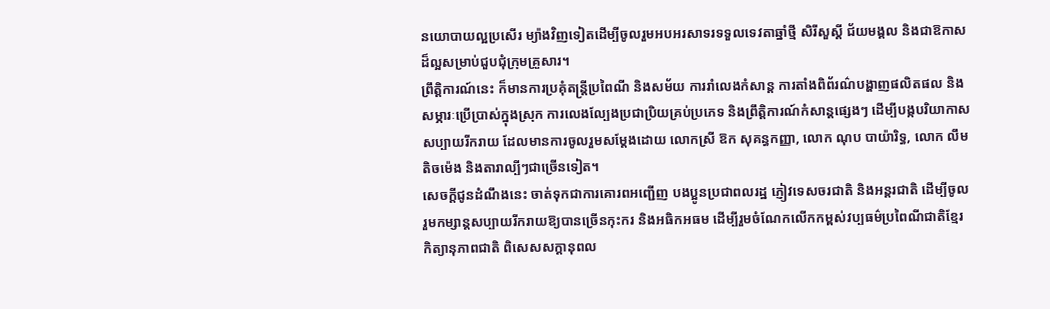នយោបាយល្អប្រសើរ ម្យ៉ាងវិញទៀតដើម្បីចូលរួមអបអរសាទរទទួលទេវតាឆ្នាំថ្មី សិរីសួស្តី ជ័យមង្គល និងជាឱកាសដ៏ល្អសម្រាប់ជួបជុំក្រុមគ្រួសារ។
ព្រឹត្តិការណ៍នេះ ក៏មានការប្រគំុតន្ត្រីប្រពៃណី និងសម័យ ការរាំលេងកំសាន្ត ការតាំងពិព័រណ៌បង្ហាញផលិតផល និងសម្ភារៈប្រើប្រាស់ក្នុងស្រុក ការលេងល្បែងប្រជាប្រិយគ្រប់ប្រភេទ និងព្រឹត្តិការណ៍កំសាន្តផ្សេងៗ ដើម្បីបង្កបរិយាកាស សប្បាយរីករាយ ដែលមានការចូលរួមសម្តែងដោយ លោកស្រី ឱក សុគន្ធកញ្ញា, លោក ណុប បាយ៉ារិទ្ធ, លោក លឹម តិចម៉េង និងតារាល្បីៗជាច្រើនទៀត។
សេចក្តីជូនដំណឹងនេះ ចាត់ទុកជាការគោរពអញ្ជើញ បងប្អូនប្រជាពលរដ្ឋ ភ្ញៀវទេសចរជាតិ និងអន្តរជាតិ ដើម្បីចូលរួមកម្សាន្តសប្បាយរីករាយឱ្យបានច្រើនកុះករ និងអធិកអធម ដើម្បីរួមចំណែកលើកកម្ពស់វប្បធម៌ប្រពៃណីជាតិខ្មែរ កិត្យានុភាពជាតិ ពិសេសសក្តានុពល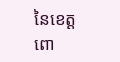នៃខេត្តពោ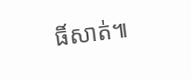ធិ៍សាត់៕